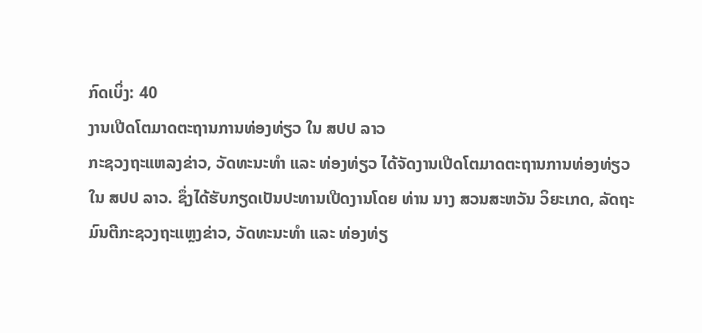ກົດເບິ່ງ: 40
ງານເປີດໂຕມາດຕະຖານການທ່ອງທ່ຽວ ໃນ ສປປ ລາວ
ກະຊວງຖະແຫລງຂ່າວ, ວັດທະນະທໍາ ແລະ ທ່ອງທ່ຽວ ໄດ້ຈັດງານເປີດໂຕມາດຕະຖານການທ່ອງທ່ຽວ ໃນ ສປປ ລາວ. ຊຶ່ງໄດ້ຮັບກຽດເປັນປະທານເປີດງານໂດຍ ທ່ານ ນາງ ສວນສະຫວັນ ວິຍະເກດ, ລັດຖະມົນຕີກະຊວງຖະແຫຼງຂ່າວ, ວັດທະນະທຳ ແລະ ທ່ອງທ່ຽ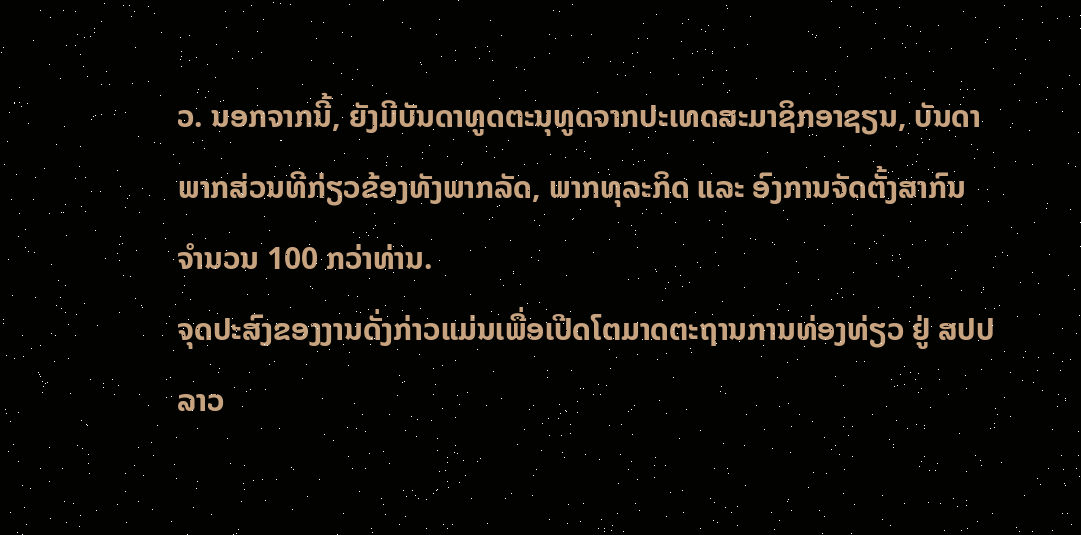ວ. ນອກຈາກນີ້, ຍັງມີບັນດາທູດຕະນຸທູດຈາກປະເທດສະມາຊິກອາຊຽນ, ບັນດາພາກສ່ວນທີກ່ຽວຂ້ອງທັງພາກລັດ, ພາກທຸລະກິດ ແລະ ອົງການຈັດຕັ້ງສາກົນ ຈຳນວນ 100 ກວ່າທ່ານ.
ຈຸດປະສົງຂອງງານດັ່ງກ່າວແມ່ນເພື່ອເປີດໂຕມາດຕະຖານການທ່ອງທ່ຽວ ຢູ່ ສປປ ລາວ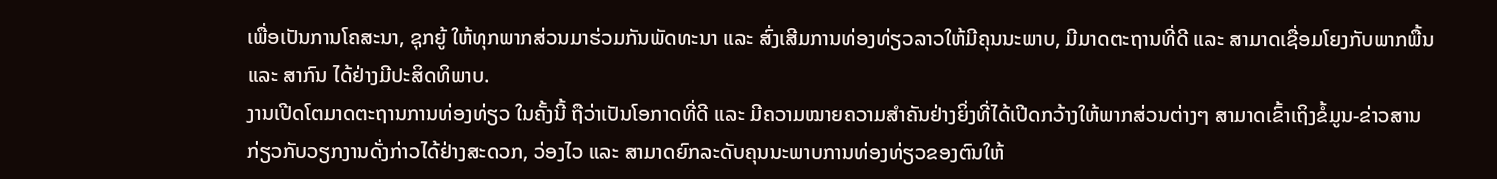ເພື່ອເປັນການໂຄສະນາ, ຊຸກຍູ້ ໃຫ້ທຸກພາກສ່ວນມາຮ່ວມກັນພັດທະນາ ແລະ ສົ່ງເສີມການທ່ອງທ່ຽວລາວໃຫ້ມີຄຸນນະພາບ, ມີມາດຕະຖານທີ່ດີ ແລະ ສາມາດເຊື່ອມໂຍງກັບພາກພື້ນ ແລະ ສາກົນ ໄດ້ຢ່າງມີປະສິດທິພາບ.
ງານເປີດໂຕມາດຕະຖານການທ່ອງທ່ຽວ ໃນຄັ້ງນີ້ ຖືວ່າເປັນໂອກາດທີ່ດີ ແລະ ມີຄວາມໝາຍຄວາມສຳຄັນຢ່າງຍິ່ງທີ່ໄດ້ເປີດກວ້າງໃຫ້ພາກສ່ວນຕ່າງໆ ສາມາດເຂົ້າເຖິງຂໍ້ມູນ-ຂ່າວສານ ກ່ຽວກັບວຽກງານດັ່ງກ່າວໄດ້ຢ່າງສະດວກ, ວ່ອງໄວ ແລະ ສາມາດຍົກລະດັບຄຸນນະພາບການທ່ອງທ່ຽວຂອງຕົນໃຫ້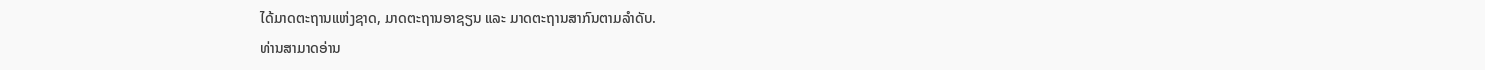ໄດ້ມາດຕະຖານແຫ່ງຊາດ, ມາດຕະຖານອາຊຽນ ແລະ ມາດຕະຖານສາກົນຕາມລຳດັບ.
ທ່ານສາມາດອ່ານ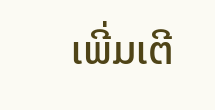ເພີ່ມເຕີ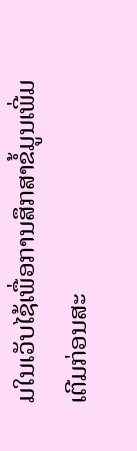ມໃນເວັບໄຊ້ເພື່ອການສຶກສາຂໍ້ມູນເພີ່ມເຕີມກ່ອນສະ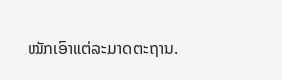ໝັກເອົາແຕ່ລະມາດຕະຖານ.